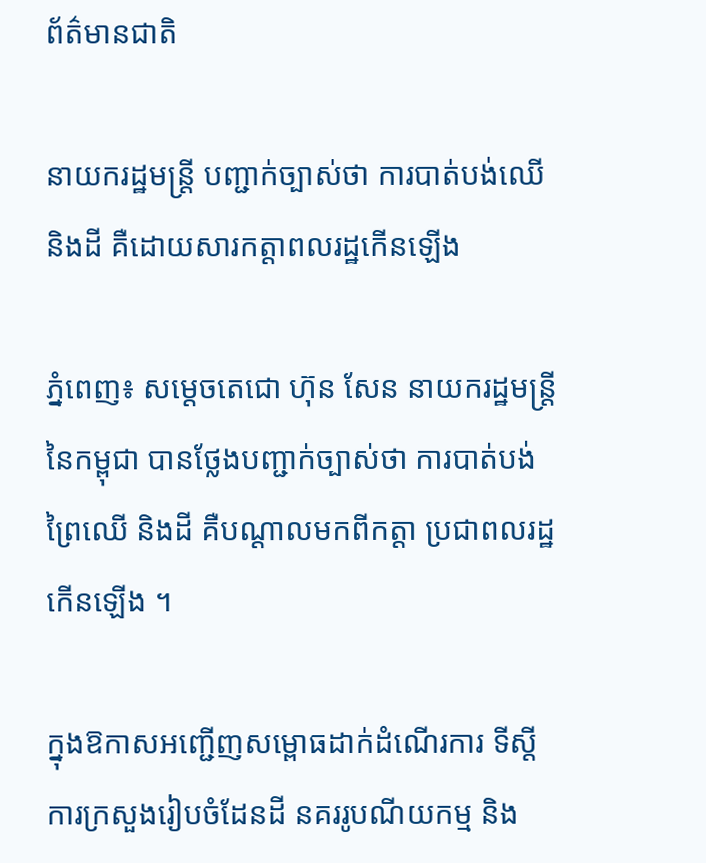ព័ត៌មានជាតិ

នាយករដ្ឋមន្ត្រី បញ្ជាក់ច្បាស់ថា ការបាត់បង់ឈើ និងដី គឺដោយសារកត្តាពលរដ្ឋកើនឡើង

ភ្នំពេញ៖ សម្ដេចតេជោ ហ៊ុន សែន នាយករដ្ឋមន្ត្រី នៃកម្ពុជា បានថ្លែងបញ្ជាក់ច្បាស់ថា ការបាត់បង់ព្រៃឈើ និងដី គឺបណ្ដាលមកពីកត្តា ប្រជាពលរដ្ឋកើនឡើង ។

ក្នុងឱកាសអញ្ជើញសម្ពោធដាក់ដំណើរការ ទីស្តីការក្រសួងរៀបចំដែនដី នគររូបណីយកម្ម និង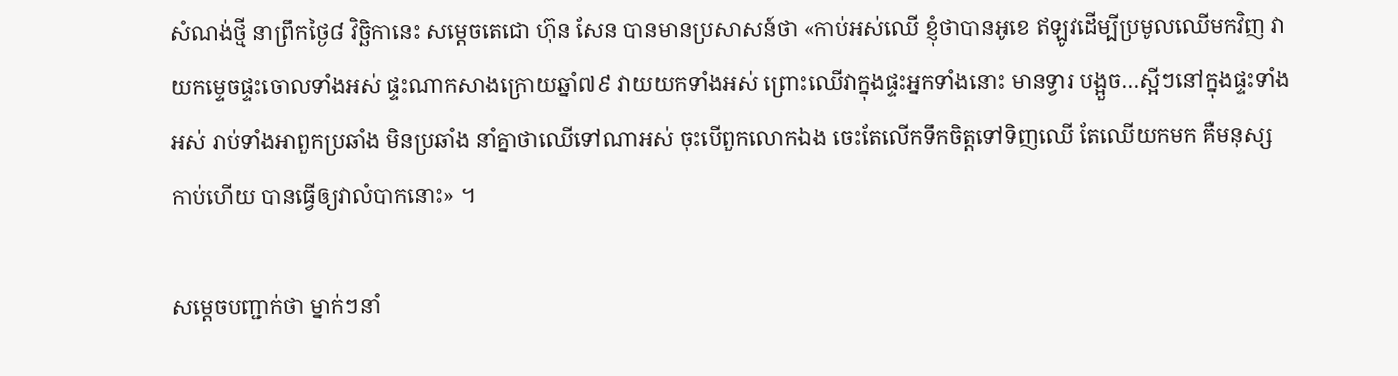សំណង់ថ្មី នាព្រឹកថ្ងៃ៨ វិច្ឆិកានេះ សម្តេចតេជោ ហ៊ុន សែន បានមានប្រសាសន៍ថា «កាប់អស់ឈើ ខ្ញុំថាបានអូខេ ឥឡូវដើម្បីប្រមូលឈើមកវិញ វាយកម្ទេចផ្ទះចោលទាំងអស់ ផ្ទះណាកសាងក្រោយឆ្នាំ៧៩ វាយយកទាំងអស់ ព្រោះឈើវាក្នុងផ្ទះអ្នកទាំងនោះ មានទ្វារ បង្អួច…ស្អីៗនៅក្នុងផ្ទះទាំងអស់ រាប់ទាំងអាពួកប្រឆាំង មិនប្រឆាំង នាំគ្នាថាឈើទៅណាអស់ ចុះបើពួកលោកឯង ចេះតែលើកទឹកចិត្តទៅទិញឈើ តែឈើយកមក គឺមនុស្សកាប់ហើយ បានធ្វើឲ្យវាលំបាកនោះ» ។

សម្ដេចបញ្ជាក់ថា ម្នាក់ៗនាំ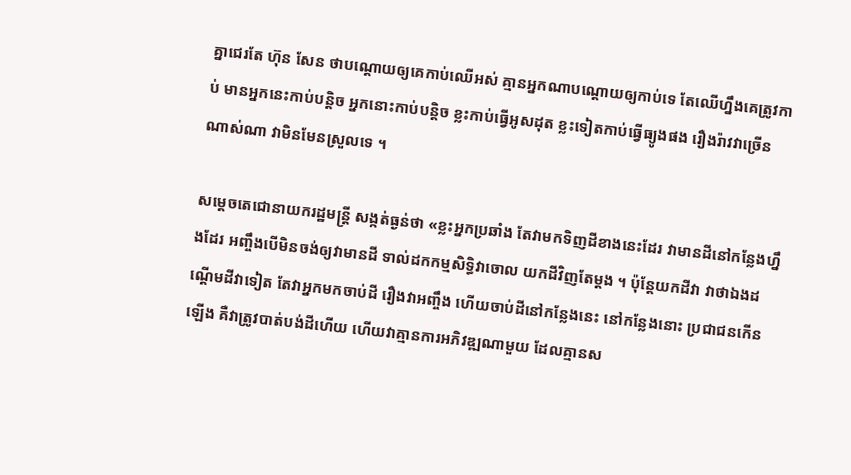គ្នាជេរតែ ហ៊ុន សែន ថាបណ្ដោយឲ្យគេកាប់ឈើអស់ គ្មានអ្នកណាបណ្ដោយឲ្យកាប់ទេ តែឈើហ្នឹងគេត្រូវកាប់ មានអ្នកនេះកាប់បន្តិច អ្នកនោះកាប់បន្តិច ខ្លះកាប់ធ្វើអូសដុត ខ្លះទៀតកាប់ធ្វើធ្យូងផង រឿងរ៉ាវវាច្រើនណាស់ណា វាមិនមែនស្រួលទេ ។

សម្ដេចតេជោនាយករដ្ឋមន្ត្រី សង្កត់ធ្ងន់ថា «ខ្លះអ្នកប្រឆាំង តែវាមកទិញដីខាងនេះដែរ វាមានដីនៅកន្លែងហ្នឹងដែរ អញ្ចឹងបើមិនចង់ឲ្យវាមានដី ទាល់ដកកម្មសិទ្ធិវាចោល យកដីវិញតែម្ដង ។ ប៉ុន្តែយកដីវា វាថាឯងដណ្ដើមដីវាទៀត តែវាអ្នកមកចាប់ដី រឿងវាអញ្ចឹង ហើយចាប់ដីនៅកន្លែងនេះ នៅកន្លែងនោះ ប្រជាជនកើនឡើង គឺវាត្រូវបាត់បង់ដីហើយ ហើយវាគ្មានការអភិវឌ្ឍណាមួយ ដែលគ្មានស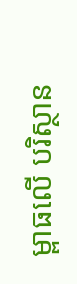ម្ពាធលើ បរិស្ថាន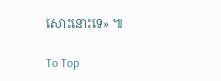សោះនោះទេ» ៕

To Top